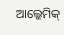ଆଲ୍କେମିକ୍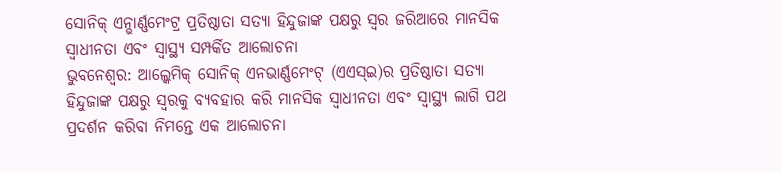ସୋନିକ୍ ଏନ୍ଭାର୍ଣ୍ଣମେଂଟ୍ର ପ୍ରତିଷ୍ଠାତା ସତ୍ୟା ହିନ୍ଦୁଜାଙ୍କ ପକ୍ଷରୁ ସ୍ୱର ଜରିଆରେ ମାନସିକ ସ୍ୱାଧୀନତା ଏବଂ ସ୍ୱାସ୍ଥ୍ୟ ସମ୍ପର୍କିତ ଆଲୋଚନା
ଭୁବନେଶ୍ୱର: ଆଲ୍କେମିକ୍ ସୋନିକ୍ ଏନଭାର୍ଣ୍ଣମେଂଟ୍ (ଏଏସ୍ଇ)ର ପ୍ରତିଷ୍ଠାତା ସତ୍ୟା ହିନ୍ଦୁଜାଙ୍କ ପକ୍ଷରୁ ସ୍ୱରକୁ ବ୍ୟବହାର କରି ମାନସିକ ସ୍ୱାଧୀନତା ଏବଂ ସ୍ୱାସ୍ଥ୍ୟ ଲାଗି ପଥ ପ୍ରଦର୍ଶନ କରିବା ନିମନ୍ତେ ଏକ ଆଲୋଚନା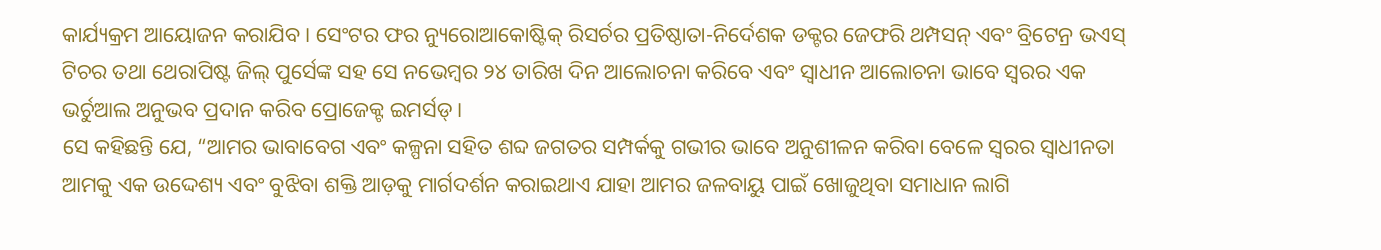କାର୍ଯ୍ୟକ୍ରମ ଆୟୋଜନ କରାଯିବ । ସେଂଟର ଫର ନ୍ୟୁରୋଆକୋଷ୍ଟିକ୍ ରିସର୍ଚର ପ୍ରତିଷ୍ଠାତା-ନିର୍ଦେଶକ ଡକ୍ଟର ଜେଫରି ଥମ୍ପସନ୍ ଏବଂ ବ୍ରିଟେନ୍ର ଭଏସ୍ ଟିଚର ତଥା ଥେରାପିଷ୍ଟ ଜିଲ୍ ପୁର୍ସେଙ୍କ ସହ ସେ ନଭେମ୍ବର ୨୪ ତାରିଖ ଦିନ ଆଲୋଚନା କରିବେ ଏବଂ ସ୍ୱାଧୀନ ଆଲୋଚନା ଭାବେ ସ୍ୱରର ଏକ ଭର୍ଚୁଆଲ ଅନୁଭବ ପ୍ରଦାନ କରିବ ପ୍ରୋଜେକ୍ଟ ଇମର୍ସଡ୍ ।
ସେ କହିଛନ୍ତି ଯେ, “ଆମର ଭାବାବେଗ ଏବଂ କଳ୍ପନା ସହିତ ଶବ୍ଦ ଜଗତର ସମ୍ପର୍କକୁ ଗଭୀର ଭାବେ ଅନୁଶୀଳନ କରିବା ବେଳେ ସ୍ୱରର ସ୍ୱାଧୀନତା ଆମକୁ ଏକ ଉଦ୍ଦେଶ୍ୟ ଏବଂ ବୁଝିବା ଶକ୍ତି ଆଡ଼କୁ ମାର୍ଗଦର୍ଶନ କରାଇଥାଏ ଯାହା ଆମର ଜଳବାୟୁ ପାଇଁ ଖୋଜୁଥିବା ସମାଧାନ ଲାଗି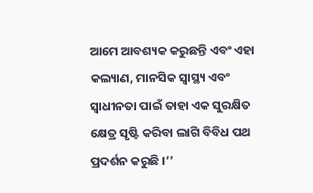ଆମେ ଆବଶ୍ୟକ କରୁଛନ୍ତି ଏବଂ ଏହା କଲ୍ୟାଣ, ମାନସିକ ସ୍ୱାସ୍ଥ୍ୟ ଏବଂ ସ୍ୱାଧୀନତା ପାଇଁ ତାହା ଏକ ସୁରକ୍ଷିତ କ୍ଷେତ୍ର ସୃଷ୍ଟି କରିବା ଲାଗି ବିବିଧ ପଥ ପ୍ରଦର୍ଶନ କରୁଛି ।’’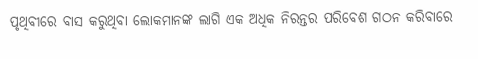ପୃଥିବୀରେ ବାସ କରୁଥିବା ଲୋକମାନଙ୍କ ଲାଗି ଏକ ଅଧିକ ନିରନ୍ତର ପରିବେଶ ଗଠନ କରିବାରେ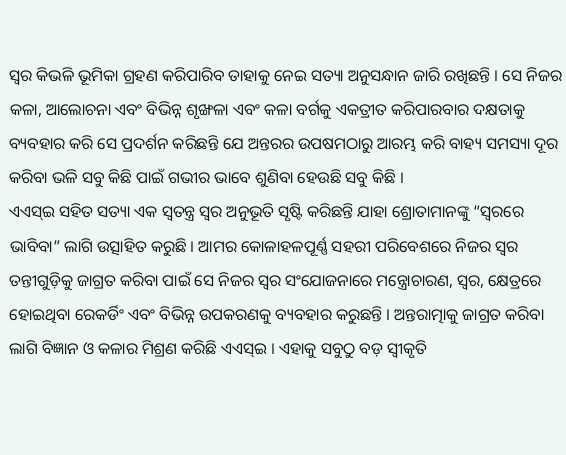ସ୍ୱର କିଭଳି ଭୂମିକା ଗ୍ରହଣ କରିପାରିବ ତାହାକୁ ନେଇ ସତ୍ୟା ଅନୁସନ୍ଧାନ ଜାରି ରଖିଛନ୍ତି । ସେ ନିଜର କଳା, ଆଲୋଚନା ଏବଂ ବିଭିନ୍ନ ଶୃଙ୍ଖଳା ଏବଂ କଳା ବର୍ଗକୁ ଏକତ୍ରୀତ କରିପାରବାର ଦକ୍ଷତାକୁ ବ୍ୟବହାର କରି ସେ ପ୍ରଦର୍ଶନ କରିଛନ୍ତି ଯେ ଅନ୍ତରର ଉପଷମଠାରୁ ଆରମ୍ଭ କରି ବାହ୍ୟ ସମସ୍ୟା ଦୂର କରିବା ଭଳି ସବୁ କିଛି ପାଇଁ ଗଭୀର ଭାବେ ଶୁଣିବା ହେଉଛି ସବୁ କିଛି ।
ଏଏସ୍ଇ ସହିତ ସତ୍ୟା ଏକ ସ୍ୱତନ୍ତ୍ର ସ୍ୱର ଅନୁଭୂତି ସୃଷ୍ଟି କରିଛନ୍ତି ଯାହା ଶ୍ରୋତାମାନଙ୍କୁ “ସ୍ୱରରେ ଭାବିବା” ଲାଗି ଉତ୍ସାହିତ କରୁଛି । ଆମର କୋଳାହଳପୂର୍ଣ୍ଣ ସହରୀ ପରିବେଶରେ ନିଜର ସ୍ୱର ତନ୍ତୀଗୁଡ଼ିକୁ ଜାଗ୍ରତ କରିବା ପାଇଁ ସେ ନିଜର ସ୍ୱର ସଂଯୋଜନାରେ ମନ୍ତ୍ରୋଚାରଣ, ସ୍ୱର, କ୍ଷେତ୍ରରେ ହୋଇଥିବା ରେକର୍ଡିଂ ଏବଂ ବିଭିନ୍ନ ଉପକରଣକୁ ବ୍ୟବହାର କରୁଛନ୍ତି । ଅନ୍ତରାତ୍ମାକୁ ଜାଗ୍ରତ କରିବା ଲାଗି ବିଜ୍ଞାନ ଓ କଳାର ମିଶ୍ରଣ କରିଛି ଏଏସ୍ଇ । ଏହାକୁ ସବୁଠୁ ବଡ଼ ସ୍ୱୀକୃତି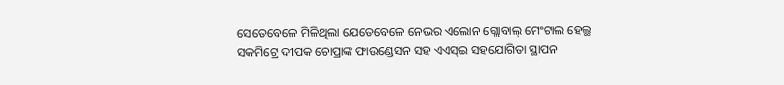ସେତେବେଳେ ମିଳିଥିଲା ଯେତେବେଳେ ନେଭର ଏଲୋନ ଗ୍ଲୋବାଲ୍ ମେଂଟାଲ ହେଲ୍ଥ ସକମିଟ୍ରେ ଦୀପକ ଚୋପ୍ରାଙ୍କ ଫାଉଣ୍ଡେସନ ସହ ଏଏସ୍ଇ ସହଯୋଗିତା ସ୍ଥାପନ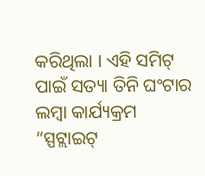କରିଥିଲା । ଏହି ସମିଟ୍ ପାଇଁ ସତ୍ୟା ତିନି ଘଂଟାର ଲମ୍ବା କାର୍ଯ୍ୟକ୍ରମ “ସ୍ପଟ୍ଲାଇଟ୍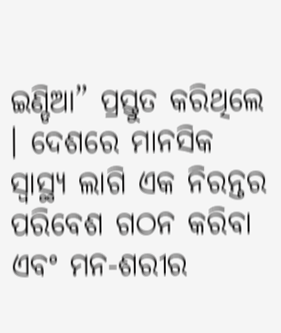ଇଣ୍ଡିଆ” ପ୍ରସ୍ତୁତ କରିଥିଲେ । ଦେଶରେ ମାନସିକ ସ୍ୱାସ୍ଥ୍ୟ ଲାଗି ଏକ ନିରନ୍ତର ପରିବେଶ ଗଠନ କରିବା ଏବଂ ମନ-ଶରୀର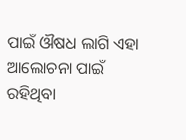ପାଇଁ ଔଷଧ ଲାଗି ଏହା ଆଲୋଚନା ପାଇଁ ରହିଥିବା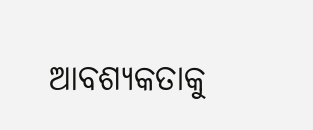ଆବଶ୍ୟକତାକୁ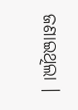ଜଣାଇଥିଲା ।